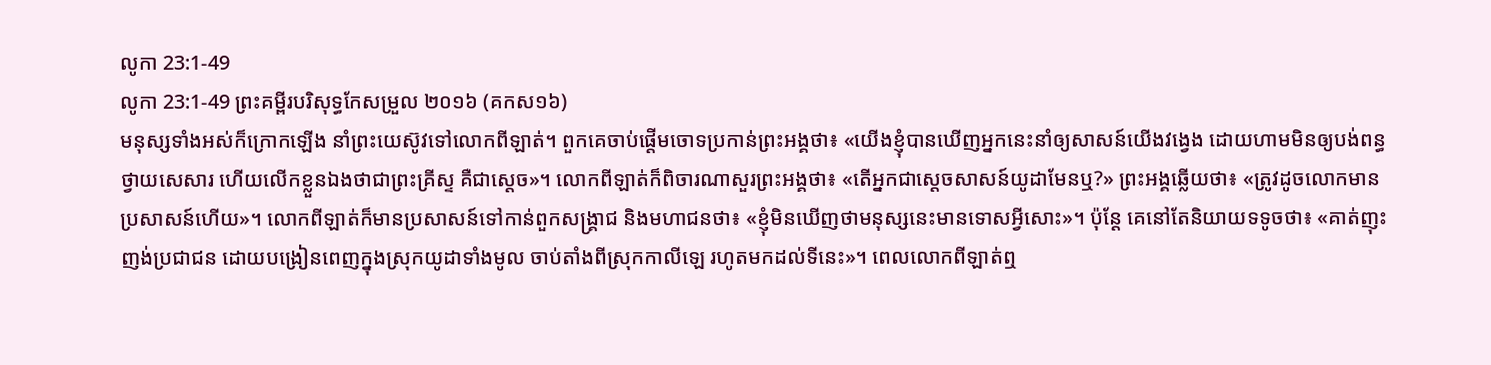លូកា 23:1-49
លូកា 23:1-49 ព្រះគម្ពីរបរិសុទ្ធកែសម្រួល ២០១៦ (គកស១៦)
មនុស្សទាំងអស់ក៏ក្រោកឡើង នាំព្រះយេស៊ូវទៅលោកពីឡាត់។ ពួកគេចាប់ផ្តើមចោទប្រកាន់ព្រះអង្គថា៖ «យើងខ្ញុំបានឃើញអ្នកនេះនាំឲ្យសាសន៍យើងវង្វេង ដោយហាមមិនឲ្យបង់ពន្ធថ្វាយសេសារ ហើយលើកខ្លួនឯងថាជាព្រះគ្រីស្ទ គឺជាស្តេច»។ លោកពីឡាត់ក៏ពិចារណាសួរព្រះអង្គថា៖ «តើអ្នកជាស្តេចសាសន៍យូដាមែនឬ?» ព្រះអង្គឆ្លើយថា៖ «ត្រូវដូចលោកមានប្រសាសន៍ហើយ»។ លោកពីឡាត់ក៏មានប្រសាសន៍ទៅកាន់ពួកសង្គ្រាជ និងមហាជនថា៖ «ខ្ញុំមិនឃើញថាមនុស្សនេះមានទោសអ្វីសោះ»។ ប៉ុន្តែ គេនៅតែនិយាយទទូចថា៖ «គាត់ញុះញង់ប្រជាជន ដោយបង្រៀនពេញក្នុងស្រុកយូដាទាំងមូល ចាប់តាំងពីស្រុកកាលីឡេ រហូតមកដល់ទីនេះ»។ ពេលលោកពីឡាត់ឮ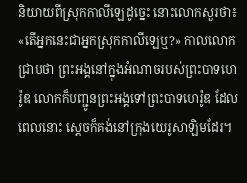និយាយពីស្រុកកាលីឡេដូច្នេះ នោះលោកសួរថា៖ «តើអ្នកនេះជាអ្នកស្រុកកាលីឡេឬ?» កាលលោកជ្រាបថា ព្រះអង្គនៅក្នុងអំណាចរបស់ព្រះបាទហេរ៉ូឌ លោកក៏បញ្ជូនព្រះអង្គទៅព្រះបាទហេរ៉ូឌ ដែលពេលនោះ ស្ដេចក៏គង់នៅក្រុងយេរូសាឡិមដែរ។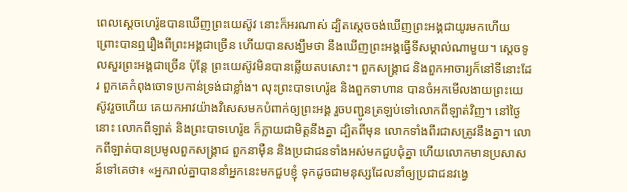ពេលស្តេចហេរ៉ូឌបានឃើញព្រះយេស៊ូវ នោះក៏អរណាស់ ដ្បិតស្តេចចង់ឃើញព្រះអង្គជាយូរមកហើយ ព្រោះបានឮរឿងពីព្រះអង្គជាច្រើន ហើយបានសង្ឃឹមថា នឹងឃើញព្រះអង្គធ្វើទីសម្គាល់ណាមួយ។ ស្តេចទូលសួរព្រះអង្គជាច្រើន ប៉ុន្តែ ព្រះយេស៊ូវមិនបានឆ្លើយតបសោះ។ ពួកសង្គ្រាជ និងពួកអាចារ្យក៏នៅទីនោះដែរ ពួកគេកំពុងចោទប្រកាន់ទ្រង់ជាខ្លាំង។ លុះព្រះបាទហេរ៉ូឌ និងពួកទាហាន បានចំអកមើលងាយព្រះយេស៊ូវរួចហើយ គេយកអាវយ៉ាងវិសេសមកបំពាក់ឲ្យព្រះអង្គ រួចបញ្ជូនត្រឡប់ទៅលោកពីឡាត់វិញ។ នៅថ្ងៃនោះ លោកពីឡាត់ និងព្រះបាទហេរ៉ូឌ ក៏ក្លាយជាមិត្តនឹងគ្នា ដ្បិតពីមុន លោកទាំងពីរជាសត្រូវនឹងគ្នា។ លោកពីឡាត់បានប្រមូលពួកសង្គ្រាជ ពួកនាម៉ឺន និងប្រជាជនទាំងអស់មកជួបជុំគ្នា ហើយលោកមានប្រសាសន៍ទៅគេថា៖ «អ្នករាល់គ្នាបាននាំអ្នកនេះមកជួបខ្ញុំ ទុកដូចជាមនុស្សដែលនាំឲ្យប្រជាជនវង្វេ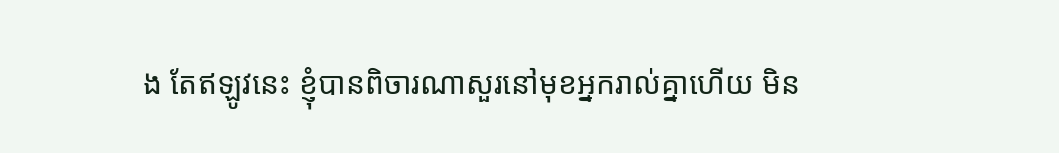ង តែឥឡូវនេះ ខ្ញុំបានពិចារណាសួរនៅមុខអ្នករាល់គ្នាហើយ មិន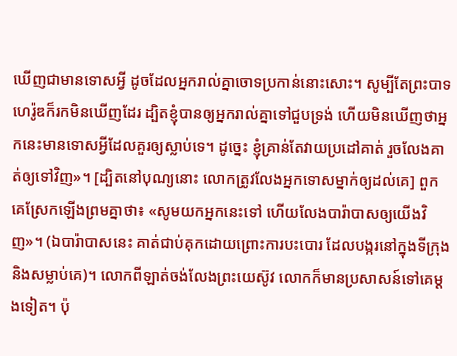ឃើញជាមានទោសអ្វី ដូចដែលអ្នករាល់គ្នាចោទប្រកាន់នោះសោះ។ សូម្បីតែព្រះបាទហេរ៉ូឌក៏រកមិនឃើញដែរ ដ្បិតខ្ញុំបានឲ្យអ្នករាល់គ្នាទៅជួបទ្រង់ ហើយមិនឃើញថាអ្នកនេះមានទោសអ្វីដែលគួរឲ្យស្លាប់ទេ។ ដូច្នេះ ខ្ញុំគ្រាន់តែវាយប្រដៅគាត់ រួចលែងគាត់ឲ្យទៅវិញ»។ [ដ្បិតនៅបុណ្យនោះ លោកត្រូវលែងអ្នកទោសម្នាក់ឲ្យដល់គេ] ពួកគេស្រែកឡើងព្រមគ្នាថា៖ «សូមយកអ្នកនេះទៅ ហើយលែងបារ៉ាបាសឲ្យយើងវិញ»។ (ឯបារ៉ាបាសនេះ គាត់ជាប់គុកដោយព្រោះការបះបោរ ដែលបង្ករនៅក្នុងទីក្រុង និងសម្លាប់គេ)។ លោកពីឡាត់ចង់លែងព្រះយេស៊ូវ លោកក៏មានប្រសាសន៍ទៅគេម្តងទៀត។ ប៉ុ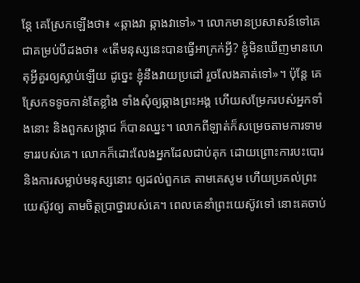ន្តែ គេស្រែកឡើងថា៖ «ឆ្កាងវា ឆ្កាងវាទៅ»។ លោកមានប្រសាសន៍ទៅគេជាគម្រប់បីដងថា៖ «តើមនុស្សនេះបានធ្វើអាក្រក់អ្វី? ខ្ញុំមិនឃើញមានហេតុអ្វីគួរឲ្យស្លាប់ឡើយ ដូច្នេះ ខ្ញុំនឹងវាយប្រដៅ រួចលែងគាត់ទៅ»។ ប៉ុន្តែ គេស្រែកទទូចកាន់តែខ្លាំង ទាំងសុំឲ្យឆ្កាងព្រះអង្គ ហើយសម្រែករបស់អ្នកទាំងនោះ និងពួកសង្គ្រាជ ក៏បានឈ្នះ។ លោកពីឡាត់ក៏សម្រេចតាមការទាមទាររបស់គេ។ លោកក៏ដោះលែងអ្នកដែលជាប់គុក ដោយព្រោះការបះបោរ និងការសម្លាប់មនុស្សនោះ ឲ្យដល់ពួកគេ តាមគេសូម ហើយប្រគល់ព្រះយេស៊ូវឲ្យ តាមចិត្តប្រាថ្នារបស់គេ។ ពេលគេនាំព្រះយេស៊ូវទៅ នោះគេចាប់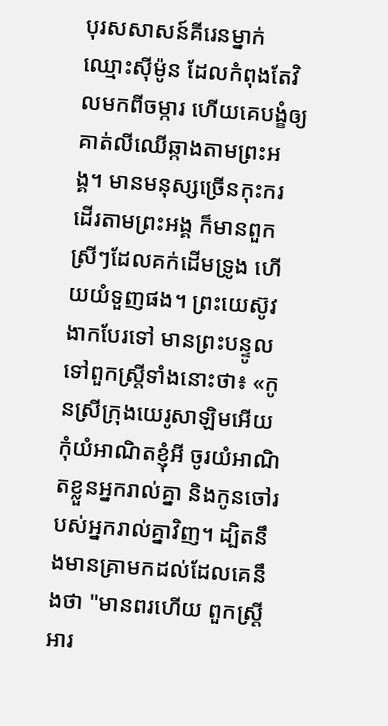បុរសសាសន៍គីរេនម្នាក់ ឈ្មោះស៊ីម៉ូន ដែលកំពុងតែវិលមកពីចម្ការ ហើយគេបង្ខំឲ្យគាត់លីឈើឆ្កាងតាមព្រះអង្គ។ មានមនុស្សច្រើនកុះករដើរតាមព្រះអង្គ ក៏មានពួកស្រីៗដែលគក់ដើមទ្រូង ហើយយំទួញផង។ ព្រះយេស៊ូវងាកបែរទៅ មានព្រះបន្ទូលទៅពួកស្ត្រីទាំងនោះថា៖ «កូនស្រីក្រុងយេរូសាឡិមអើយ កុំយំអាណិតខ្ញុំអី ចូរយំអាណិតខ្លួនអ្នករាល់គ្នា និងកូនចៅរបស់អ្នករាល់គ្នាវិញ។ ដ្បិតនឹងមានគ្រាមកដល់ដែលគេនឹងថា "មានពរហើយ ពួកស្ត្រីអារ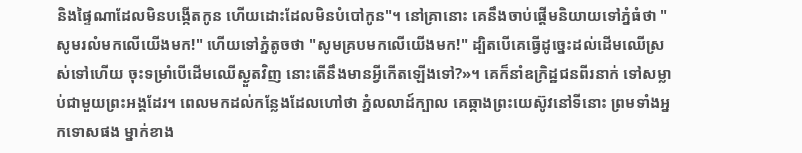និងផ្ទៃណាដែលមិនបង្កើតកូន ហើយដោះដែលមិនបំបៅកូន"។ នៅគ្រានោះ គេនឹងចាប់ផ្តើមនិយាយទៅភ្នំធំថា "សូមរលំមកលើយើងមក!" ហើយទៅភ្នំតូចថា "សូមគ្របមកលើយើងមក!" ដ្បិតបើគេធ្វើដូច្នេះដល់ដើមឈើស្រស់ទៅហើយ ចុះទម្រាំបើដើមឈើស្ងួតវិញ នោះតើនឹងមានអ្វីកើតឡើងទៅ?»។ គេក៏នាំឧក្រិដ្ឋជនពីរនាក់ ទៅសម្លាប់ជាមួយព្រះអង្គដែរ។ ពេលមកដល់កន្លែងដែលហៅថា ភ្នំលលាដ៍ក្បាល គេឆ្កាងព្រះយេស៊ូវនៅទីនោះ ព្រមទាំងអ្នកទោសផង ម្នាក់ខាង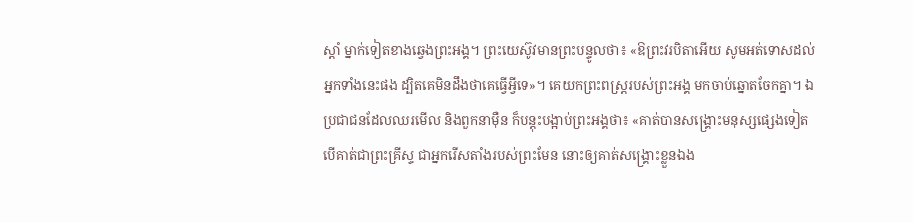ស្តាំ ម្នាក់ទៀតខាងឆ្វេងព្រះអង្គ។ ព្រះយេស៊ូវមានព្រះបន្ទូលថា៖ «ឱព្រះវរបិតាអើយ សូមអត់ទោសដល់អ្នកទាំងនេះផង ដ្បិតគេមិនដឹងថាគេធ្វើអ្វីទេ»។ គេយកព្រះពស្ត្ររបស់ព្រះអង្គ មកចាប់ឆ្នោតចែកគ្នា។ ឯប្រជាជនដែលឈរមើល និងពួកនាម៉ឺន ក៏បន្តុះបង្អាប់ព្រះអង្គថា៖ «គាត់បានសង្គ្រោះមនុស្សផ្សេងទៀត បើគាត់ជាព្រះគ្រីស្ទ ជាអ្នករើសតាំងរបស់ព្រះមែន នោះឲ្យគាត់សង្គ្រោះខ្លួនឯង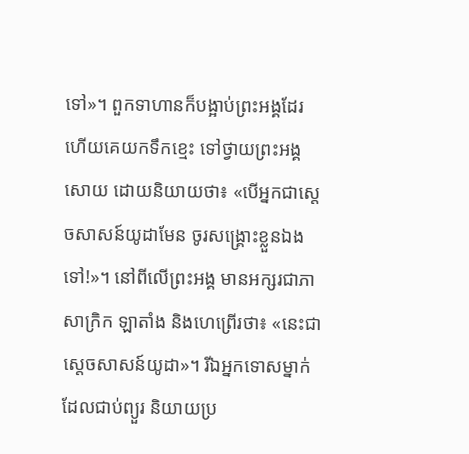ទៅ»។ ពួកទាហានក៏បង្អាប់ព្រះអង្គដែរ ហើយគេយកទឹកខ្មេះ ទៅថ្វាយព្រះអង្គសោយ ដោយនិយាយថា៖ «បើអ្នកជាស្តេចសាសន៍យូដាមែន ចូរសង្គ្រោះខ្លួនឯងទៅ!»។ នៅពីលើព្រះអង្គ មានអក្សរជាភាសាក្រិក ឡាតាំង និងហេព្រើរថា៖ «នេះជាស្តេចសាសន៍យូដា»។ រីឯអ្នកទោសម្នាក់ដែលជាប់ព្យួរ និយាយប្រ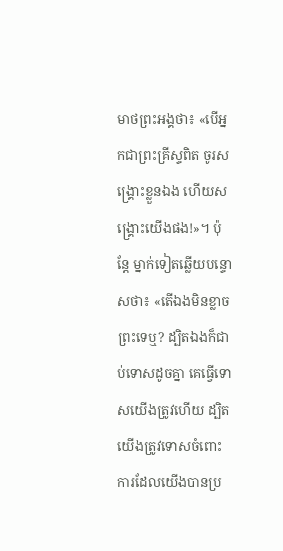មាថព្រះអង្គថា៖ «បើអ្នកជាព្រះគ្រីស្ទពិត ចូរសង្គ្រោះខ្លួនឯង ហើយសង្រ្គោះយើងផង!»។ ប៉ុន្តែ ម្នាក់ទៀតឆ្លើយបន្ទោសថា៖ «តើឯងមិនខ្លាចព្រះទេឬ? ដ្បិតឯងក៏ជាប់ទោសដូចគ្នា គេធ្វើទោសយើងត្រូវហើយ ដ្បិតយើងត្រូវទោសចំពោះការដែលយើងបានប្រ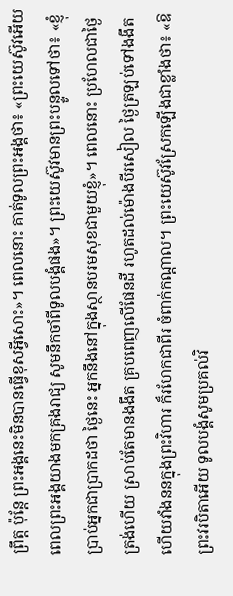ព្រឹត្ត ប៉ុន្តែ ព្រះអង្គនេះមិនបានធ្វើខុសអ្វីសោះ»។ ពេលនោះ គាត់ទូលព្រះអង្គថា៖ «ព្រះយេស៊ូវអើយ ពេលព្រះអង្គយាងមកគ្រងរាជ្យ សូមនឹកចាំពីទូលបង្គំផង»។ ព្រះយេស៊ូវមានព្រះបន្ទូលទៅថា៖ «ខ្ញុំប្រាប់អ្នកជាប្រាកដថា ថ្ងៃនេះ អ្នកនឹងនៅក្នុងស្ថានបរមសុខជាមួយខ្ញុំ»។ ពេលនោះ ប្រហែលជាថ្ងៃត្រង់ហើយ ស្រាប់តែមានងងឹត គ្របពេញលើផែនដី រហូតដល់ម៉ោងបីរសៀល ថ្ងៃត្រឡប់ទៅងងឹត ហើយវាំងននក្នុងព្រះវិហារ ក៏រហែកជាពីរ ចំពាក់កណ្តាល។ ព្រះយេស៊ូវស្រែកឡើងជាខ្លាំងថា៖ «ឱព្រះវរបិតាអើយ ទូលបង្គំសូមប្រគល់វិ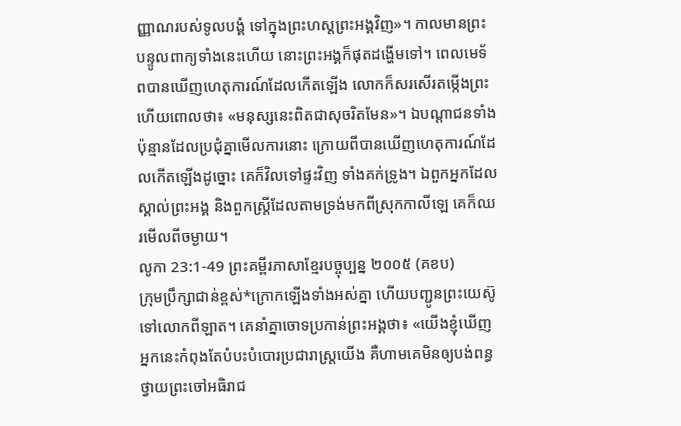ញ្ញាណរបស់ទូលបង្គំ ទៅក្នុងព្រះហស្តព្រះអង្គវិញ»។ កាលមានព្រះបន្ទូលពាក្យទាំងនេះហើយ នោះព្រះអង្គក៏ផុតដង្ហើមទៅ។ ពេលមេទ័ពបានឃើញហេតុការណ៍ដែលកើតឡើង លោកក៏សរសើរតម្កើងព្រះ ហើយពោលថា៖ «មនុស្សនេះពិតជាសុចរិតមែន»។ ឯបណ្តាជនទាំងប៉ុន្មានដែលប្រជុំគ្នាមើលការនោះ ក្រោយពីបានឃើញហេតុការណ៍ដែលកើតឡើងដូច្នោះ គេក៏វិលទៅផ្ទះវិញ ទាំងគក់ទ្រូង។ ឯពួកអ្នកដែលស្គាល់ព្រះអង្គ និងពួកស្រ្តីដែលតាមទ្រង់មកពីស្រុកកាលីឡេ គេក៏ឈរមើលពីចម្ងាយ។
លូកា 23:1-49 ព្រះគម្ពីរភាសាខ្មែរបច្ចុប្បន្ន ២០០៥ (គខប)
ក្រុមប្រឹក្សាជាន់ខ្ពស់*ក្រោកឡើងទាំងអស់គ្នា ហើយបញ្ជូនព្រះយេស៊ូទៅលោកពីឡាត។ គេនាំគ្នាចោទប្រកាន់ព្រះអង្គថា៖ «យើងខ្ញុំឃើញអ្នកនេះកំពុងតែបំបះបំបោរប្រជារាស្ដ្រយើង គឺហាមគេមិនឲ្យបង់ពន្ធថ្វាយព្រះចៅអធិរាជ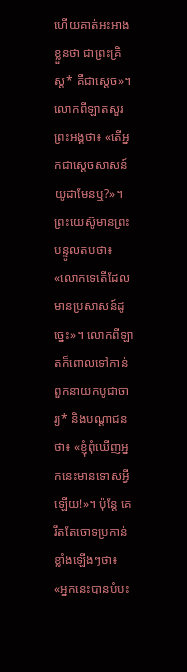ហើយគាត់អះអាងខ្លួនថា ជាព្រះគ្រិស្ត* គឺជាស្ដេច»។ លោកពីឡាតសួរព្រះអង្គថា៖ «តើអ្នកជាស្ដេចសាសន៍យូដាមែនឬ?»។ ព្រះយេស៊ូមានព្រះបន្ទូលតបថា៖ «លោកទេតើដែលមានប្រសាសន៍ដូច្នេះ»។ លោកពីឡាតក៏ពោលទៅកាន់ពួកនាយកបូជាចារ្យ* និងបណ្ដាជនថា៖ «ខ្ញុំពុំឃើញអ្នកនេះមានទោសអ្វីឡើយ!»។ ប៉ុន្តែ គេរឹតតែចោទប្រកាន់ខ្លាំងឡើងៗថា៖ «អ្នកនេះបានបំបះ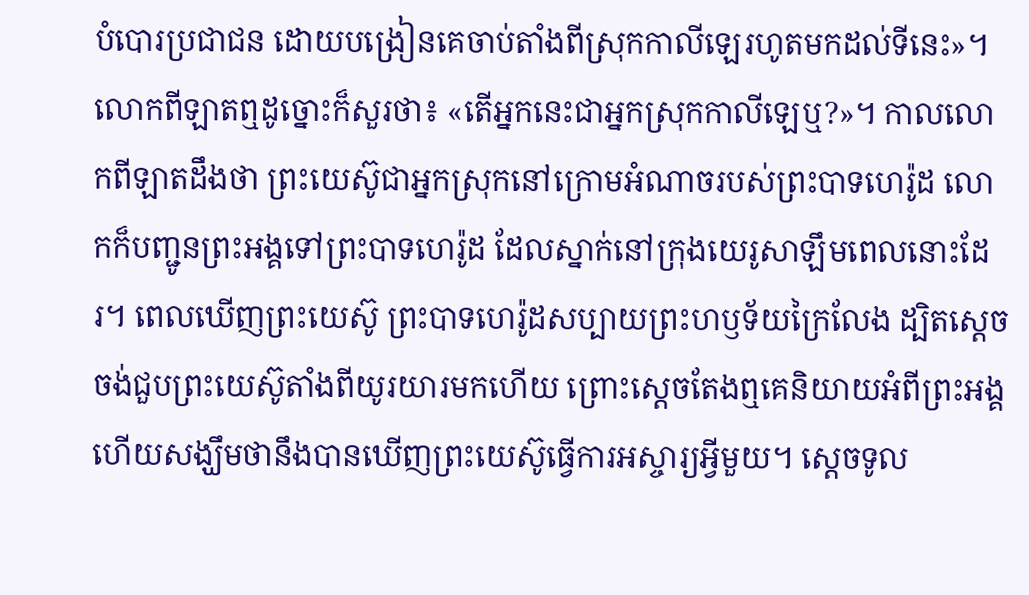បំបោរប្រជាជន ដោយបង្រៀនគេចាប់តាំងពីស្រុកកាលីឡេរហូតមកដល់ទីនេះ»។ លោកពីឡាតឮដូច្នោះក៏សួរថា៖ «តើអ្នកនេះជាអ្នកស្រុកកាលីឡេឬ?»។ កាលលោកពីឡាតដឹងថា ព្រះយេស៊ូជាអ្នកស្រុកនៅក្រោមអំណាចរបស់ព្រះបាទហេរ៉ូដ លោកក៏បញ្ជូនព្រះអង្គទៅព្រះបាទហេរ៉ូដ ដែលស្នាក់នៅក្រុងយេរូសាឡឹមពេលនោះដែរ។ ពេលឃើញព្រះយេស៊ូ ព្រះបាទហេរ៉ូដសប្បាយព្រះហឫទ័យក្រៃលែង ដ្បិតស្ដេចចង់ជួបព្រះយេស៊ូតាំងពីយូរយារមកហើយ ព្រោះស្ដេចតែងឮគេនិយាយអំពីព្រះអង្គ ហើយសង្ឃឹមថានឹងបានឃើញព្រះយេស៊ូធ្វើការអស្ចារ្យអ្វីមួយ។ ស្ដេចទូល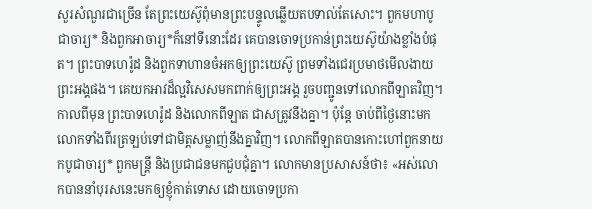សួរសំណួរជាច្រើន តែព្រះយេស៊ូពុំមានព្រះបន្ទូលឆ្លើយតបទាល់តែសោះ។ ពួកមហាបូជាចារ្យ* និងពួកអាចារ្យ*ក៏នៅទីនោះដែរ គេបានចោទប្រកាន់ព្រះយេស៊ូយ៉ាងខ្លាំងបំផុត។ ព្រះបាទហេរ៉ូដ និងពួកទាហានចំអកឲ្យព្រះយេស៊ូ ព្រមទាំងជេរប្រមាថមើលងាយព្រះអង្គផង។ គេយកអាវដ៏ល្អវិសេសមកពាក់ឲ្យព្រះអង្គ រួចបញ្ជូនទៅលោកពីឡាតវិញ។ កាលពីមុន ព្រះបាទហេរ៉ូដ និងលោកពីឡាត ជាសត្រូវនឹងគ្នា។ ប៉ុន្តែ ចាប់ពីថ្ងៃនោះមក លោកទាំងពីរត្រឡប់ទៅជាមិត្តសម្លាញ់នឹងគ្នាវិញ។ លោកពីឡាតបានកោះហៅពួកនាយកបូជាចារ្យ* ពួកមន្ត្រី និងប្រជាជនមកជួបជុំគ្នា។ លោកមានប្រសាសន៍ថា៖ «អស់លោកបាននាំបុរសនេះមកឲ្យខ្ញុំកាត់ទោស ដោយចោទប្រកា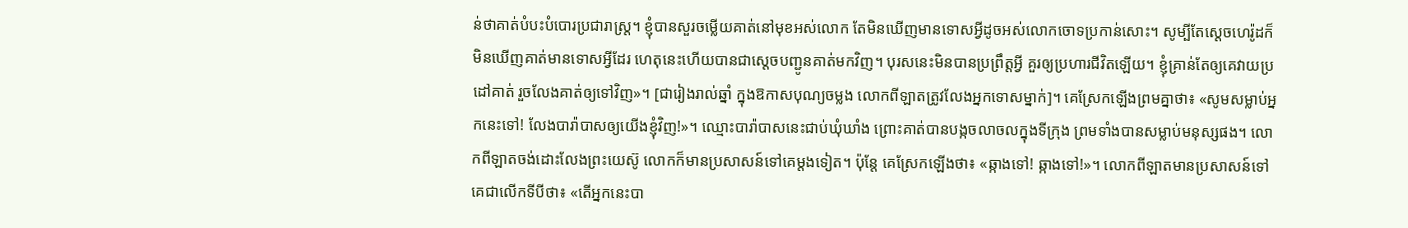ន់ថាគាត់បំបះបំបោរប្រជារាស្ត្រ។ ខ្ញុំបានសួរចម្លើយគាត់នៅមុខអស់លោក តែមិនឃើញមានទោសអ្វីដូចអស់លោកចោទប្រកាន់សោះ។ សូម្បីតែស្ដេចហេរ៉ូដក៏មិនឃើញគាត់មានទោសអ្វីដែរ ហេតុនេះហើយបានជាស្ដេចបញ្ជូនគាត់មកវិញ។ បុរសនេះមិនបានប្រព្រឹត្តអ្វី គួរឲ្យប្រហារជីវិតឡើយ។ ខ្ញុំគ្រាន់តែឲ្យគេវាយប្រដៅគាត់ រួចលែងគាត់ឲ្យទៅវិញ»។ [ជារៀងរាល់ឆ្នាំ ក្នុងឱកាសបុណ្យចម្លង លោកពីឡាតត្រូវលែងអ្នកទោសម្នាក់]។ គេស្រែកឡើងព្រមគ្នាថា៖ «សូមសម្លាប់អ្នកនេះទៅ! លែងបារ៉ាបាសឲ្យយើងខ្ញុំវិញ!»។ ឈ្មោះបារ៉ាបាសនេះជាប់ឃុំឃាំង ព្រោះគាត់បានបង្កចលាចលក្នុងទីក្រុង ព្រមទាំងបានសម្លាប់មនុស្សផង។ លោកពីឡាតចង់ដោះលែងព្រះយេស៊ូ លោកក៏មានប្រសាសន៍ទៅគេម្ដងទៀត។ ប៉ុន្តែ គេស្រែកឡើងថា៖ «ឆ្កាងទៅ! ឆ្កាងទៅ!»។ លោកពីឡាតមានប្រសាសន៍ទៅគេជាលើកទីបីថា៖ «តើអ្នកនេះបា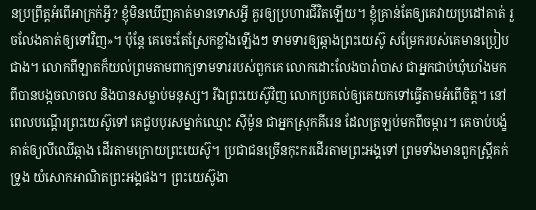នប្រព្រឹត្តអំពើអាក្រក់អ្វី? ខ្ញុំមិនឃើញគាត់មានទោសអ្វី គួរឲ្យប្រហារជីវិតឡើយ។ ខ្ញុំគ្រាន់តែឲ្យគេវាយប្រដៅគាត់ រួចលែងគាត់ឲ្យទៅវិញ»។ ប៉ុន្តែ គេចេះតែស្រែកខ្លាំងឡើងៗ ទាមទារឲ្យឆ្កាងព្រះយេស៊ូ សម្រែករបស់គេមានប្រៀបជាង។ លោកពីឡាតក៏យល់ព្រមតាមពាក្យទាមទាររបស់ពួកគេ លោកដោះលែងបារ៉ាបាស ជាអ្នកជាប់ឃុំឃាំងមកពីបានបង្កចលាចល និងបានសម្លាប់មនុស្ស។ រីឯព្រះយេស៊ូវិញ លោកប្រគល់ឲ្យគេយកទៅធ្វើតាមអំពើចិត្ត។ នៅពេលបណ្ដើរព្រះយេស៊ូទៅ គេជួបបុរសម្នាក់ឈ្មោះ ស៊ីម៉ូន ជាអ្នកស្រុកគីរេន ដែលត្រឡប់មកពីចម្ការ។ គេចាប់បង្ខំគាត់ឲ្យលីឈើឆ្កាង ដើរតាមក្រោយព្រះយេស៊ូ។ ប្រជាជនច្រើនកុះករដើរតាមព្រះអង្គទៅ ព្រមទាំងមានពួកស្ត្រីគក់ទ្រូង យំសោកអាណិតព្រះអង្គផង។ ព្រះយេស៊ូងា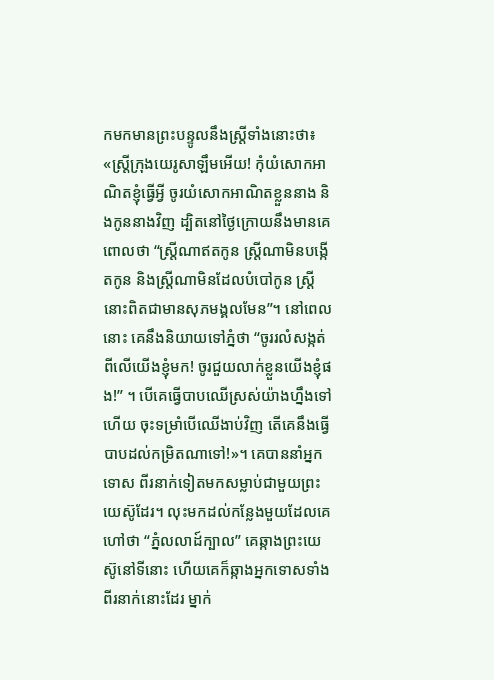កមកមានព្រះបន្ទូលនឹងស្ត្រីទាំងនោះថា៖ «ស្ត្រីក្រុងយេរូសាឡឹមអើយ! កុំយំសោកអាណិតខ្ញុំធ្វើអ្វី ចូរយំសោកអាណិតខ្លួននាង និងកូននាងវិញ ដ្បិតនៅថ្ងៃក្រោយនឹងមានគេពោលថា “ស្ត្រីណាឥតកូន ស្ត្រីណាមិនបង្កើតកូន និងស្ត្រីណាមិនដែលបំបៅកូន ស្ត្រីនោះពិតជាមានសុភមង្គលមែន”។ នៅពេលនោះ គេនឹងនិយាយទៅភ្នំថា “ចូររលំសង្កត់ពីលើយើងខ្ញុំមក! ចូរជួយលាក់ខ្លួនយើងខ្ញុំផង!” ។ បើគេធ្វើបាបឈើស្រស់យ៉ាងហ្នឹងទៅហើយ ចុះទម្រាំបើឈើងាប់វិញ តើគេនឹងធ្វើបាបដល់កម្រិតណាទៅ!»។ គេបាននាំអ្នកទោស ពីរនាក់ទៀតមកសម្លាប់ជាមួយព្រះយេស៊ូដែរ។ លុះមកដល់កន្លែងមួយដែលគេហៅថា “ភ្នំលលាដ៍ក្បាល” គេឆ្កាងព្រះយេស៊ូនៅទីនោះ ហើយគេក៏ឆ្កាងអ្នកទោសទាំងពីរនាក់នោះដែរ ម្នាក់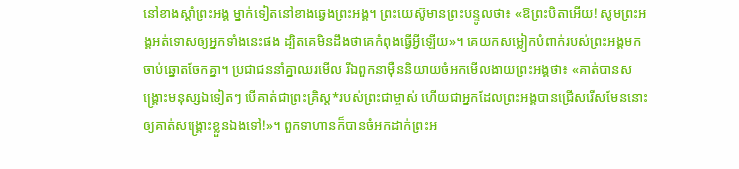នៅខាងស្ដាំព្រះអង្គ ម្នាក់ទៀតនៅខាងឆ្វេងព្រះអង្គ។ ព្រះយេស៊ូមានព្រះបន្ទូលថា៖ «ឱព្រះបិតាអើយ! សូមព្រះអង្គអត់ទោសឲ្យអ្នកទាំងនេះផង ដ្បិតគេមិនដឹងថាគេកំពុងធ្វើអ្វីឡើយ»។ គេយកសម្លៀកបំពាក់របស់ព្រះអង្គមកចាប់ឆ្នោតចែកគ្នា។ ប្រជាជននាំគ្នាឈរមើល រីឯពួកនាម៉ឺននិយាយចំអកមើលងាយព្រះអង្គថា៖ «គាត់បានសង្គ្រោះមនុស្សឯទៀតៗ បើគាត់ជាព្រះគ្រិស្ត*របស់ព្រះជាម្ចាស់ ហើយជាអ្នកដែលព្រះអង្គបានជ្រើសរើសមែននោះ ឲ្យគាត់សង្គ្រោះខ្លួនឯងទៅ!»។ ពួកទាហានក៏បានចំអកដាក់ព្រះអ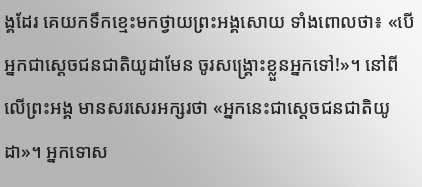ង្គដែរ គេយកទឹកខ្មេះមកថ្វាយព្រះអង្គសោយ ទាំងពោលថា៖ «បើអ្នកជាស្ដេចជនជាតិយូដាមែន ចូរសង្គ្រោះខ្លួនអ្នកទៅ!»។ នៅពីលើព្រះអង្គ មានសរសេរអក្សរថា «អ្នកនេះជាស្ដេចជនជាតិយូដា»។ អ្នកទោស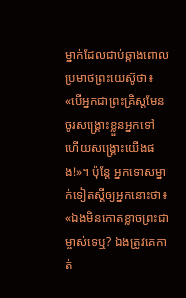ម្នាក់ដែលជាប់ឆ្កាងពោលប្រមាថព្រះយេស៊ូថា៖ «បើអ្នកជាព្រះគ្រិស្តមែន ចូរសង្គ្រោះខ្លួនអ្នកទៅ ហើយសង្គ្រោះយើងផង!»។ ប៉ុន្តែ អ្នកទោសម្នាក់ទៀតស្ដីឲ្យអ្នកនោះថា៖ «ឯងមិនកោតខ្លាចព្រះជាម្ចាស់ទេឬ? ឯងត្រូវគេកាត់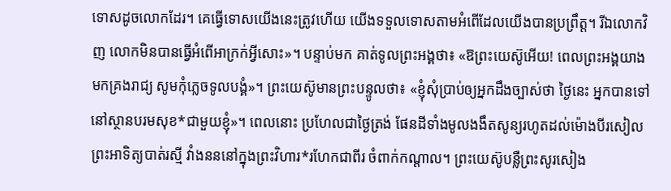ទោសដូចលោកដែរ។ គេធ្វើទោសយើងនេះត្រូវហើយ យើងទទួលទោសតាមអំពើដែលយើងបានប្រព្រឹត្ត។ រីឯលោកវិញ លោកមិនបានធ្វើអំពើអាក្រក់អ្វីសោះ»។ បន្ទាប់មក គាត់ទូលព្រះអង្គថា៖ «ឱព្រះយេស៊ូអើយ! ពេលព្រះអង្គយាងមកគ្រងរាជ្យ សូមកុំភ្លេចទូលបង្គំ»។ ព្រះយេស៊ូមានព្រះបន្ទូលថា៖ «ខ្ញុំសុំប្រាប់ឲ្យអ្នកដឹងច្បាស់ថា ថ្ងៃនេះ អ្នកបានទៅនៅស្ថានបរមសុខ*ជាមួយខ្ញុំ»។ ពេលនោះ ប្រហែលជាថ្ងៃត្រង់ ផែនដីទាំងមូលងងឹតសូន្យរហូតដល់ម៉ោងបីរសៀល ព្រះអាទិត្យបាត់រស្មី វាំងនននៅក្នុងព្រះវិហារ*រហែកជាពីរ ចំពាក់កណ្ដាល។ ព្រះយេស៊ូបន្លឺព្រះសូរសៀង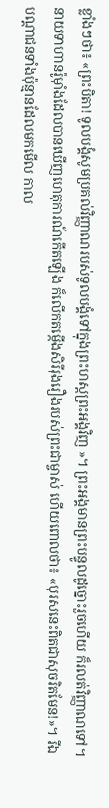ខ្លាំងៗថា៖ «ព្រះបិតា! ទូលបង្គំសូមប្រគល់វិញ្ញាណរបស់ទូលបង្គំទៅក្នុងព្រះហស្ដព្រះអង្គវិញ »។ ព្រះអង្គមានព្រះបន្ទូលដូច្នោះរួចហើយ ក៏រលត់វិញ្ញាណទៅ។ នាយទាហានរ៉ូម៉ាំងដែលបានឃើញហេតុការណ៍កើតឡើង ក៏លើកតម្កើងសិរីរុងរឿងរបស់ព្រះជាម្ចាស់ ហើយពោលថា៖ «បុរសនេះពិតជាសុចរិតមែន!»។ រីឯបណ្ដាជនទាំងប៉ុន្មានដែលមកមើល កាល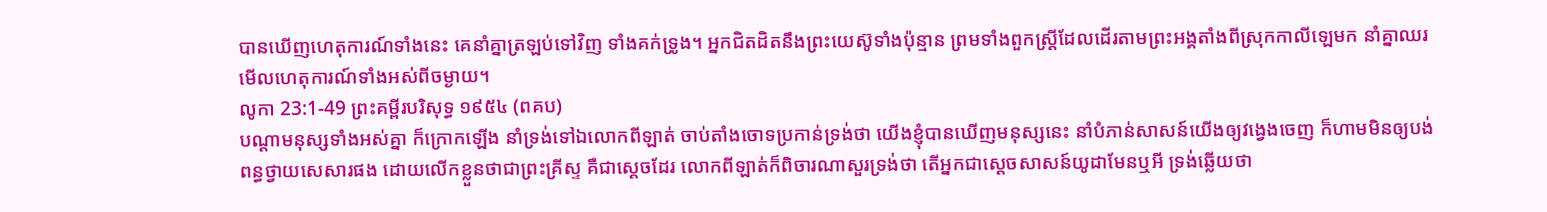បានឃើញហេតុការណ៍ទាំងនេះ គេនាំគ្នាត្រឡប់ទៅវិញ ទាំងគក់ទ្រូង។ អ្នកជិតដិតនឹងព្រះយេស៊ូទាំងប៉ុន្មាន ព្រមទាំងពួកស្ត្រីដែលដើរតាមព្រះអង្គតាំងពីស្រុកកាលីឡេមក នាំគ្នាឈរមើលហេតុការណ៍ទាំងអស់ពីចម្ងាយ។
លូកា 23:1-49 ព្រះគម្ពីរបរិសុទ្ធ ១៩៥៤ (ពគប)
បណ្តាមនុស្សទាំងអស់គ្នា ក៏ក្រោកឡើង នាំទ្រង់ទៅឯលោកពីឡាត់ ចាប់តាំងចោទប្រកាន់ទ្រង់ថា យើងខ្ញុំបានឃើញមនុស្សនេះ នាំបំភាន់សាសន៍យើងឲ្យវង្វេងចេញ ក៏ហាមមិនឲ្យបង់ពន្ធថ្វាយសេសារផង ដោយលើកខ្លួនថាជាព្រះគ្រីស្ទ គឺជាស្តេចដែរ លោកពីឡាត់ក៏ពិចារណាសួរទ្រង់ថា តើអ្នកជាស្តេចសាសន៍យូដាមែនឬអី ទ្រង់ឆ្លើយថា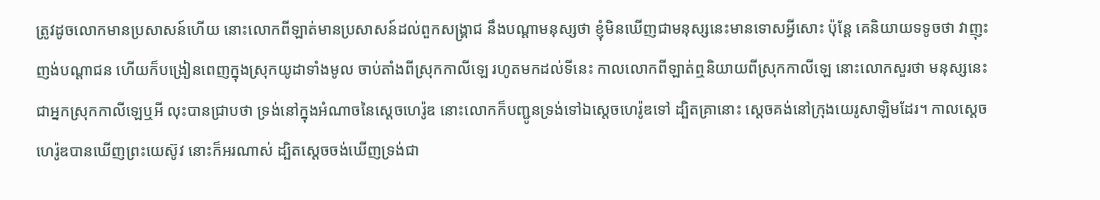ត្រូវដូចលោកមានប្រសាសន៍ហើយ នោះលោកពីឡាត់មានប្រសាសន៍ដល់ពួកសង្គ្រាជ នឹងបណ្តាមនុស្សថា ខ្ញុំមិនឃើញជាមនុស្សនេះមានទោសអ្វីសោះ ប៉ុន្តែ គេនិយាយទទូចថា វាញុះញង់បណ្តាជន ហើយក៏បង្រៀនពេញក្នុងស្រុកយូដាទាំងមូល ចាប់តាំងពីស្រុកកាលីឡេ រហូតមកដល់ទីនេះ កាលលោកពីឡាត់ឮនិយាយពីស្រុកកាលីឡេ នោះលោកសួរថា មនុស្សនេះជាអ្នកស្រុកកាលីឡេឬអី លុះបានជ្រាបថា ទ្រង់នៅក្នុងអំណាចនៃស្តេចហេរ៉ូឌ នោះលោកក៏បញ្ជូនទ្រង់ទៅឯស្តេចហេរ៉ូឌទៅ ដ្បិតគ្រានោះ ស្តេចគង់នៅក្រុងយេរូសាឡិមដែរ។ កាលស្តេចហេរ៉ូឌបានឃើញព្រះយេស៊ូវ នោះក៏អរណាស់ ដ្បិតស្តេចចង់ឃើញទ្រង់ជា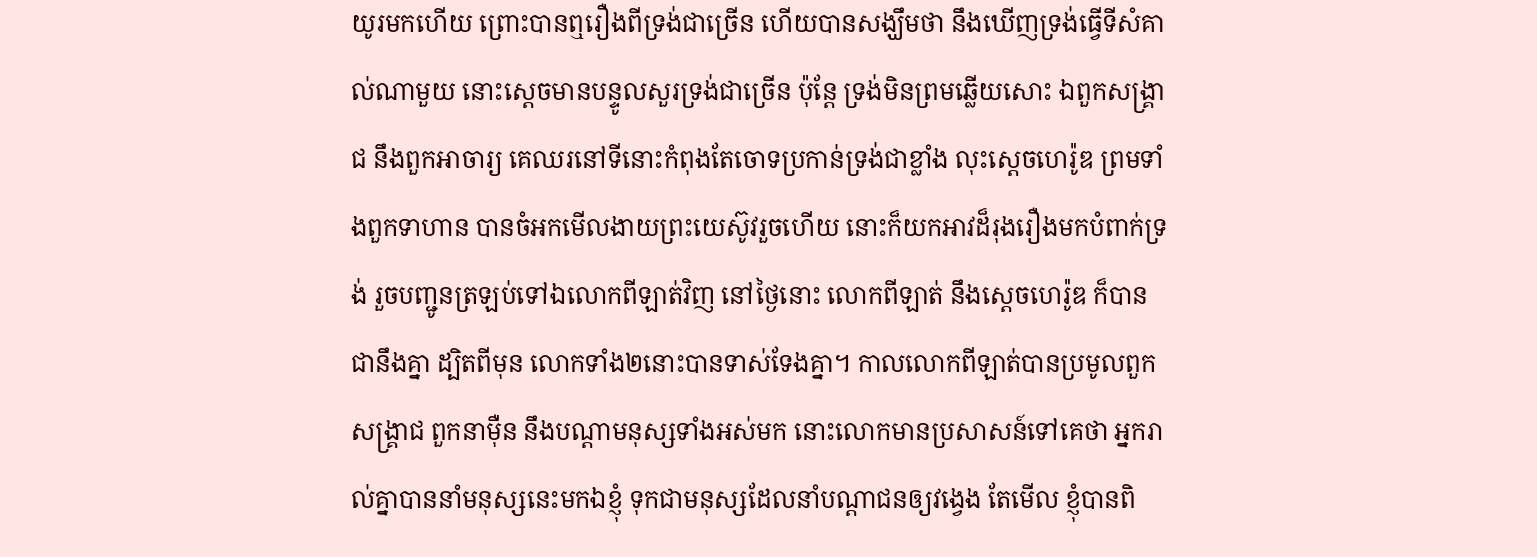យូរមកហើយ ព្រោះបានឮរឿងពីទ្រង់ជាច្រើន ហើយបានសង្ឃឹមថា នឹងឃើញទ្រង់ធ្វើទីសំគាល់ណាមួយ នោះស្តេចមានបន្ទូលសួរទ្រង់ជាច្រើន ប៉ុន្តែ ទ្រង់មិនព្រមឆ្លើយសោះ ឯពួកសង្គ្រាជ នឹងពួកអាចារ្យ គេឈរនៅទីនោះកំពុងតែចោទប្រកាន់ទ្រង់ជាខ្លាំង លុះស្តេចហេរ៉ូឌ ព្រមទាំងពួកទាហាន បានចំអកមើលងាយព្រះយេស៊ូវរួចហើយ នោះក៏យកអាវដ៏រុងរឿងមកបំពាក់ទ្រង់ រួចបញ្ជូនត្រឡប់ទៅឯលោកពីឡាត់វិញ នៅថ្ងៃនោះ លោកពីឡាត់ នឹងស្តេចហេរ៉ូឌ ក៏បានជានឹងគ្នា ដ្បិតពីមុន លោកទាំង២នោះបានទាស់ទែងគ្នា។ កាលលោកពីឡាត់បានប្រមូលពួកសង្គ្រាជ ពួកនាម៉ឺន នឹងបណ្តាមនុស្សទាំងអស់មក នោះលោកមានប្រសាសន៍ទៅគេថា អ្នករាល់គ្នាបាននាំមនុស្សនេះមកឯខ្ញុំ ទុកជាមនុស្សដែលនាំបណ្តាជនឲ្យវង្វេង តែមើល ខ្ញុំបានពិ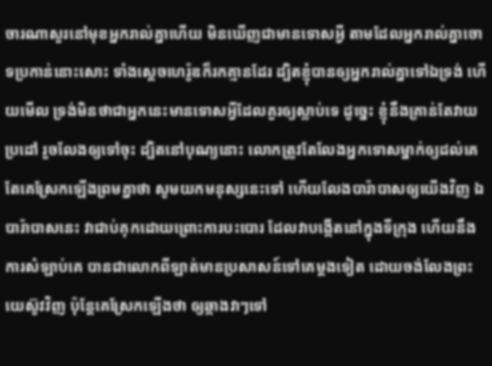ចារណាសួរនៅមុខអ្នករាល់គ្នាហើយ មិនឃើញជាមានទោសអ្វី តាមដែលអ្នករាល់គ្នាចោទប្រកាន់នោះសោះ ទាំងស្តេចហេរ៉ូឌក៏រកគ្មានដែរ ដ្បិតខ្ញុំបានឲ្យអ្នករាល់គ្នាទៅឯទ្រង់ ហើយមើល ទ្រង់មិនថាជាអ្នកនេះមានទោសអ្វីដែលគួរឲ្យស្លាប់ទេ ដូច្នេះ ខ្ញុំនឹងគ្រាន់តែវាយប្រដៅ រួចលែងឲ្យទៅចុះ ដ្បិតនៅបុណ្យនោះ លោកត្រូវតែលែងអ្នកទោសម្នាក់ឲ្យដល់គេ តែគេស្រែកឡើងព្រមគ្នាថា សូមយកមនុស្សនេះទៅ ហើយលែងបារ៉ាបាសឲ្យយើងវិញ ឯបារ៉ាបាសនេះ វាជាប់គុកដោយព្រោះការបះបោរ ដែលវាបង្កើតនៅក្នុងទីក្រុង ហើយនឹងការសំឡាប់គេ បានជាលោកពីឡាត់មានប្រសាសន៍ទៅគេម្តងទៀត ដោយចង់លែងព្រះយេស៊ូវវិញ ប៉ុន្តែគេស្រែកឡើងថា ឲ្យឆ្កាងវាៗទៅ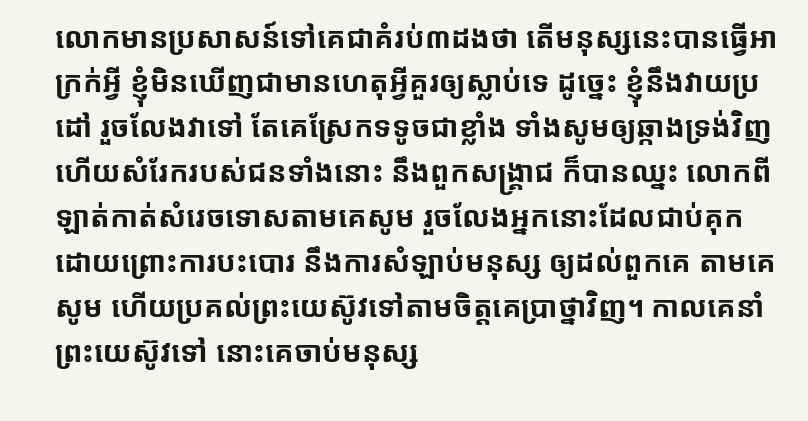លោកមានប្រសាសន៍ទៅគេជាគំរប់៣ដងថា តើមនុស្សនេះបានធ្វើអាក្រក់អ្វី ខ្ញុំមិនឃើញជាមានហេតុអ្វីគួរឲ្យស្លាប់ទេ ដូច្នេះ ខ្ញុំនឹងវាយប្រដៅ រួចលែងវាទៅ តែគេស្រែកទទូចជាខ្លាំង ទាំងសូមឲ្យឆ្កាងទ្រង់វិញ ហើយសំរែករបស់ជនទាំងនោះ នឹងពួកសង្គ្រាជ ក៏បានឈ្នះ លោកពីឡាត់កាត់សំរេចទោសតាមគេសូម រួចលែងអ្នកនោះដែលជាប់គុក ដោយព្រោះការបះបោរ នឹងការសំឡាប់មនុស្ស ឲ្យដល់ពួកគេ តាមគេសូម ហើយប្រគល់ព្រះយេស៊ូវទៅតាមចិត្តគេប្រាថ្នាវិញ។ កាលគេនាំព្រះយេស៊ូវទៅ នោះគេចាប់មនុស្ស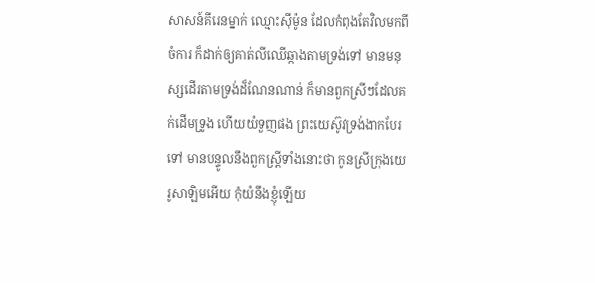សាសន៍គីរេនម្នាក់ ឈ្មោះស៊ីម៉ូន ដែលកំពុងតែវិលមកពីចំការ ក៏ដាក់ឲ្យគាត់លីឈើឆ្កាងតាមទ្រង់ទៅ មានមនុស្សដើរតាមទ្រង់ដ៏ណែនណាន់ ក៏មានពួកស្រីៗដែលគក់ដើមទ្រូង ហើយយំទួញផង ព្រះយេស៊ូវទ្រង់ងាកបែរទៅ មានបន្ទូលនឹងពួកស្ត្រីទាំងនោះថា កូនស្រីក្រុងយេរូសាឡិមអើយ កុំយំនឹងខ្ញុំឡើយ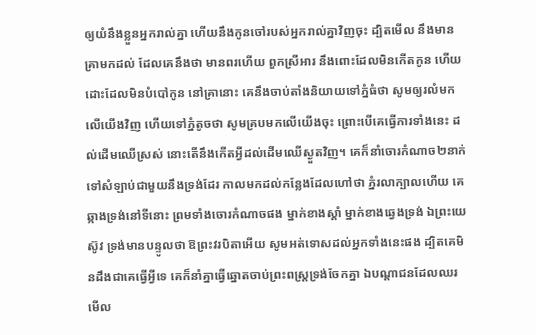ឲ្យយំនឹងខ្លួនអ្នករាល់គ្នា ហើយនឹងកូនចៅរបស់អ្នករាល់គ្នាវិញចុះ ដ្បិតមើល នឹងមានគ្រាមកដល់ ដែលគេនឹងថា មានពរហើយ ពួកស្រីអារ នឹងពោះដែលមិនកើតកូន ហើយដោះដែលមិនបំបៅកូន នៅគ្រានោះ គេនឹងចាប់តាំងនិយាយទៅភ្នំធំថា សូមឲ្យរលំមកលើយើងវិញ ហើយទៅភ្នំតូចថា សូមគ្របមកលើយើងចុះ ព្រោះបើគេធ្វើការទាំងនេះ ដល់ដើមឈើស្រស់ នោះតើនឹងកើតអ្វីដល់ដើមឈើស្ងួតវិញ។ គេក៏នាំចោរកំណាច២នាក់ ទៅសំឡាប់ជាមួយនឹងទ្រង់ដែរ កាលមកដល់កន្លែងដែលហៅថា ភ្នំរលាក្បាលហើយ គេឆ្កាងទ្រង់នៅទីនោះ ព្រមទាំងចោរកំណាចផង ម្នាក់ខាងស្តាំ ម្នាក់ខាងឆ្វេងទ្រង់ ឯព្រះយេស៊ូវ ទ្រង់មានបន្ទូលថា ឱព្រះវរបិតាអើយ សូមអត់ទោសដល់អ្នកទាំងនេះផង ដ្បិតគេមិនដឹងជាគេធ្វើអ្វីទេ គេក៏នាំគ្នាធ្វើឆ្នោតចាប់ព្រះពស្ត្រទ្រង់ចែកគ្នា ឯបណ្តាជនដែលឈរមើល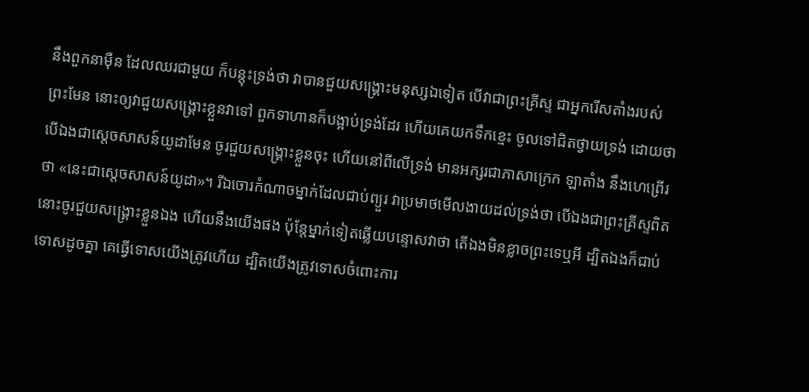នឹងពួកនាម៉ឺន ដែលឈរជាមួយ ក៏បន្តុះទ្រង់ថា វាបានជួយសង្គ្រោះមនុស្សឯទៀត បើវាជាព្រះគ្រីស្ទ ជាអ្នករើសតាំងរបស់ព្រះមែន នោះឲ្យវាជួយសង្គ្រោះខ្លួនវាទៅ ពួកទាហានក៏បង្អាប់ទ្រង់ដែរ ហើយគេយកទឹកខ្មេះ ចូលទៅជិតថ្វាយទ្រង់ ដោយថា បើឯងជាស្តេចសាសន៍យូដាមែន ចូរជួយសង្គ្រោះខ្លួនចុះ ហើយនៅពីលើទ្រង់ មានអក្សរជាភាសាក្រេក ឡាតាំង នឹងហេព្រើរថា «នេះជាស្តេចសាសន៍យូដា»។ រីឯចោរកំណាចម្នាក់ដែលជាប់ព្យួរ វាប្រមាថមើលងាយដល់ទ្រង់ថា បើឯងជាព្រះគ្រីស្ទពិត នោះចូរជួយសង្គ្រោះខ្លួនឯង ហើយនឹងយើងផង ប៉ុន្តែម្នាក់ទៀតឆ្លើយបន្ទោសវាថា តើឯងមិនខ្លាចព្រះទេឬអី ដ្បិតឯងក៏ជាប់ទោសដូចគ្នា គេធ្វើទោសយើងត្រូវហើយ ដ្បិតយើងត្រូវទោសចំពោះការ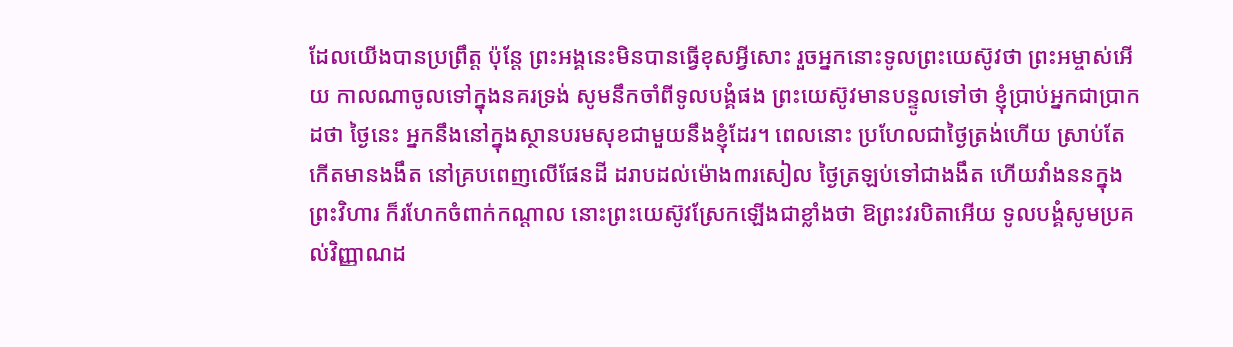ដែលយើងបានប្រព្រឹត្ត ប៉ុន្តែ ព្រះអង្គនេះមិនបានធ្វើខុសអ្វីសោះ រួចអ្នកនោះទូលព្រះយេស៊ូវថា ព្រះអម្ចាស់អើយ កាលណាចូលទៅក្នុងនគរទ្រង់ សូមនឹកចាំពីទូលបង្គំផង ព្រះយេស៊ូវមានបន្ទូលទៅថា ខ្ញុំប្រាប់អ្នកជាប្រាកដថា ថ្ងៃនេះ អ្នកនឹងនៅក្នុងស្ថានបរមសុខជាមួយនឹងខ្ញុំដែរ។ ពេលនោះ ប្រហែលជាថ្ងៃត្រង់ហើយ ស្រាប់តែកើតមានងងឹត នៅគ្របពេញលើផែនដី ដរាបដល់ម៉ោង៣រសៀល ថ្ងៃត្រឡប់ទៅជាងងឹត ហើយវាំងននក្នុងព្រះវិហារ ក៏រហែកចំពាក់កណ្តាល នោះព្រះយេស៊ូវស្រែកឡើងជាខ្លាំងថា ឱព្រះវរបិតាអើយ ទូលបង្គំសូមប្រគល់វិញ្ញាណដ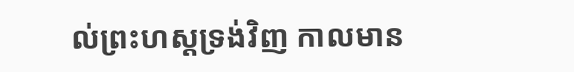ល់ព្រះហស្តទ្រង់វិញ កាលមាន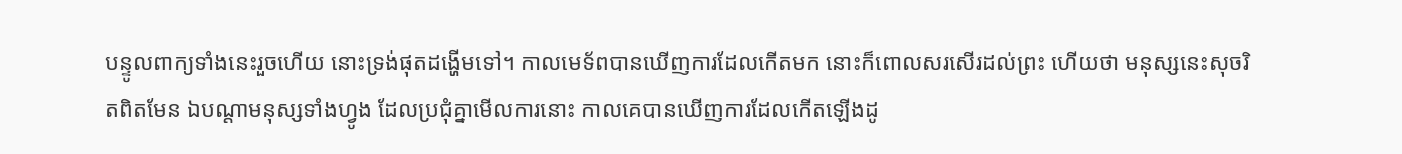បន្ទូលពាក្យទាំងនេះរួចហើយ នោះទ្រង់ផុតដង្ហើមទៅ។ កាលមេទ័ពបានឃើញការដែលកើតមក នោះក៏ពោលសរសើរដល់ព្រះ ហើយថា មនុស្សនេះសុចរិតពិតមែន ឯបណ្តាមនុស្សទាំងហ្វូង ដែលប្រជុំគ្នាមើលការនោះ កាលគេបានឃើញការដែលកើតឡើងដូ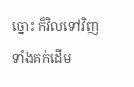ច្នោះ ក៏វិលទៅវិញទាំងគក់ដើម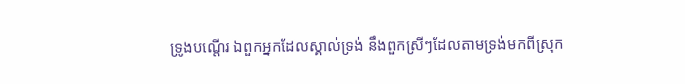ទ្រូងបណ្តើរ ឯពួកអ្នកដែលស្គាល់ទ្រង់ នឹងពួកស្រីៗដែលតាមទ្រង់មកពីស្រុក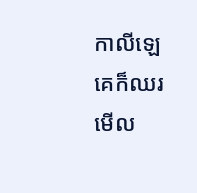កាលីឡេ គេក៏ឈរមើល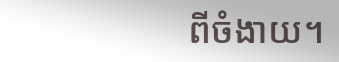ពីចំងាយ។